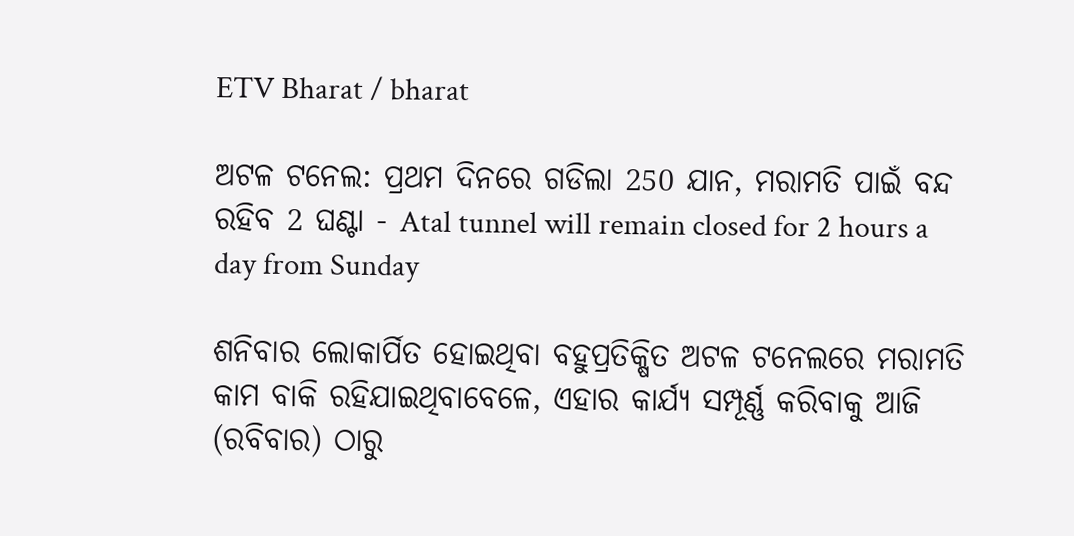ETV Bharat / bharat

ଅଟଳ ଟନେଲ: ପ୍ରଥମ ଦିନରେ ଗଡିଲା 250 ଯାନ, ମରାମତି ପାଇଁ ବନ୍ଦ ରହିବ 2 ଘଣ୍ଟା - Atal tunnel will remain closed for 2 hours a day from Sunday

ଶନିବାର ଲୋକାର୍ପିତ ହୋଇଥିବା ବହୁପ୍ରତିକ୍ଷିତ ଅଟଳ ଟନେଲରେ ମରାମତି କାମ ବାକି ରହିଯାଇଥିବାବେଳେ, ଏହାର କାର୍ଯ୍ୟ ସମ୍ପୂର୍ଣ୍ଣ କରିବାକୁ ଆଜି (ରବିବାର) ଠାରୁ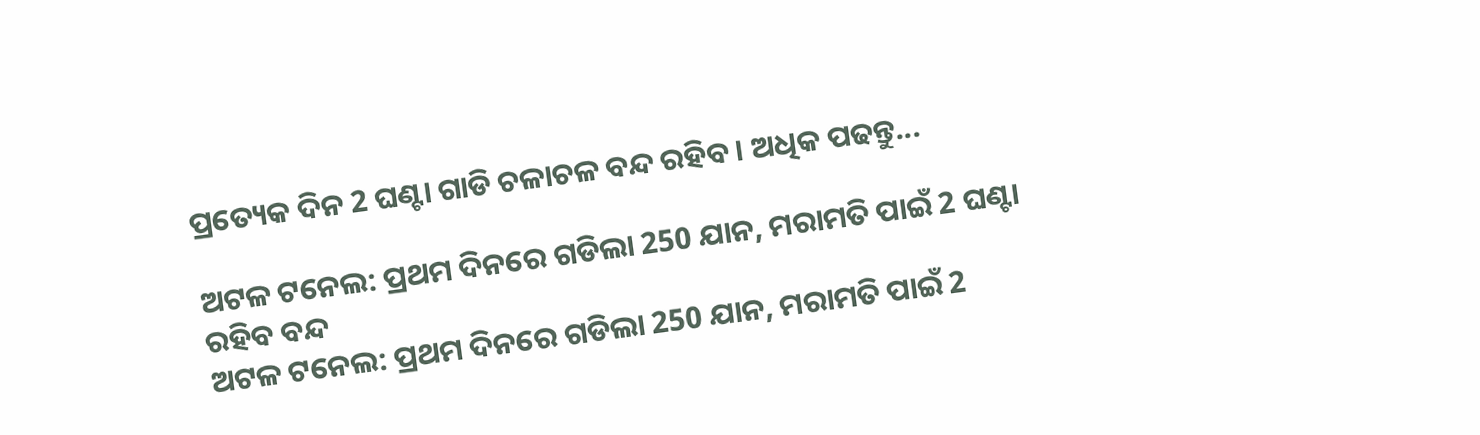ପ୍ରତ୍ୟେକ ଦିନ 2 ଘଣ୍ଟା ଗାଡି ଚଳାଚଳ ବନ୍ଦ ରହିବ । ଅଧିକ ପଢନ୍ତୁ...

ଅଟଳ ଟନେଲ: ପ୍ରଥମ ଦିନରେ ଗଡିଲା 250 ଯାନ, ମରାମତି ପାଇଁ 2 ଘଣ୍ଟା ରହିବ ବନ୍ଦ
ଅଟଳ ଟନେଲ: ପ୍ରଥମ ଦିନରେ ଗଡିଲା 250 ଯାନ, ମରାମତି ପାଇଁ 2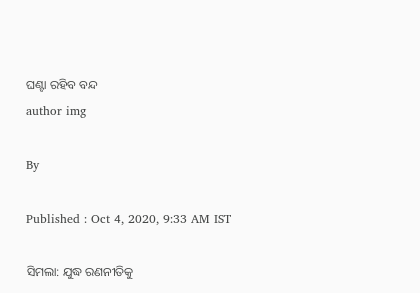ଘଣ୍ଟା ରହିବ ବନ୍ଦ
author img

By

Published : Oct 4, 2020, 9:33 AM IST

ସିମଲା: ଯୁଦ୍ଧ ରଣନୀତିକୁ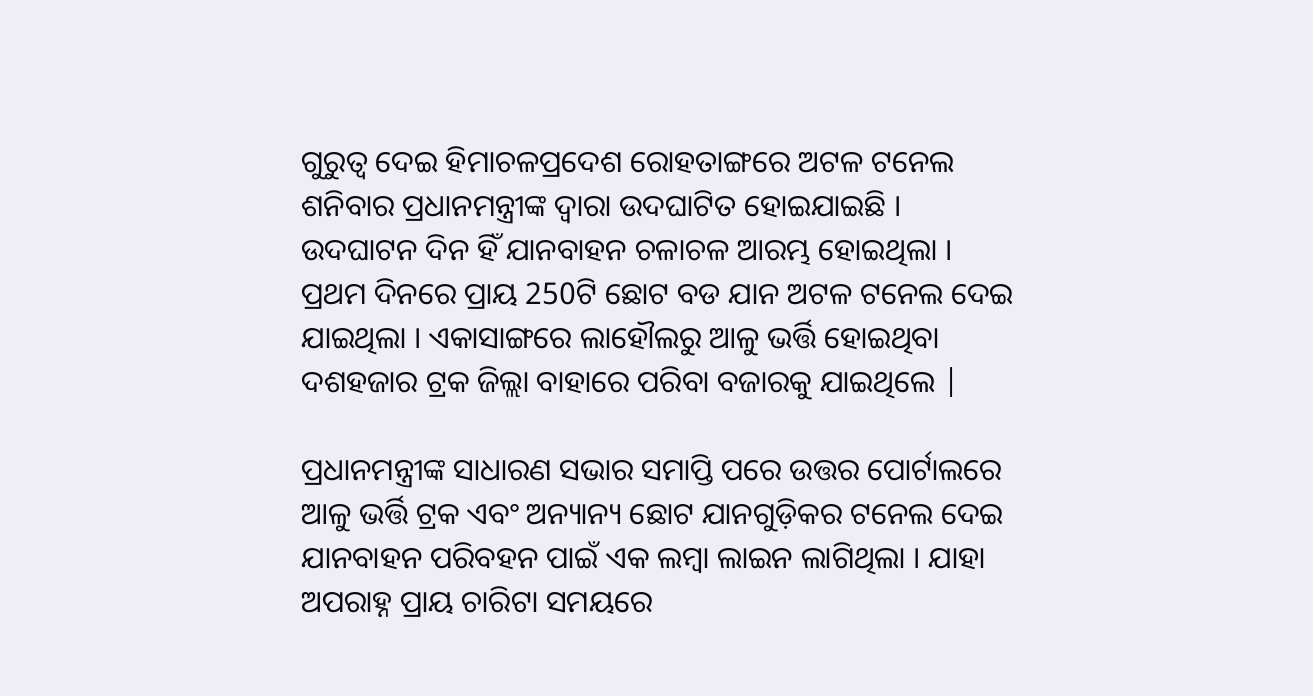ଗୁରୁତ୍ବ ଦେଇ ହିମାଚଳପ୍ରଦେଶ ରୋହତାଙ୍ଗରେ ଅଟଳ ଟନେଲ ଶନିବାର ପ୍ରଧାନମନ୍ତ୍ରୀଙ୍କ ଦ୍ବାରା ଉଦଘାଟିତ ହୋଇଯାଇଛି । ଉଦଘାଟନ ଦିନ ହିଁ ଯାନବାହନ ଚଳାଚଳ ଆରମ୍ଭ ହୋଇଥିଲା । ପ୍ରଥମ ଦିନରେ ପ୍ରାୟ 250ଟି ଛୋଟ ବଡ ଯାନ ଅଟଳ ଟନେଲ ଦେଇ ଯାଇଥିଲା । ଏକାସାଙ୍ଗରେ ଲାହୌଲରୁ ଆଳୁ ଭର୍ତ୍ତି ହୋଇଥିବା ଦଶହଜାର ଟ୍ରକ ଜିଲ୍ଲା ବାହାରେ ପରିବା ବଜାରକୁ ଯାଇଥିଲେ |

ପ୍ରଧାନମନ୍ତ୍ରୀଙ୍କ ସାଧାରଣ ସଭାର ସମାପ୍ତି ପରେ ଉତ୍ତର ପୋର୍ଟାଲରେ ଆଳୁ ଭର୍ତ୍ତି ଟ୍ରକ ଏବଂ ଅନ୍ୟାନ୍ୟ ଛୋଟ ଯାନଗୁଡ଼ିକର ଟନେଲ ଦେଇ ଯାନବାହନ ପରିବହନ ପାଇଁ ଏକ ଲମ୍ବା ଲାଇନ ଲାଗିଥିଲା । ଯାହା ଅପରାହ୍ନ ପ୍ରାୟ ଚାରିଟା ସମୟରେ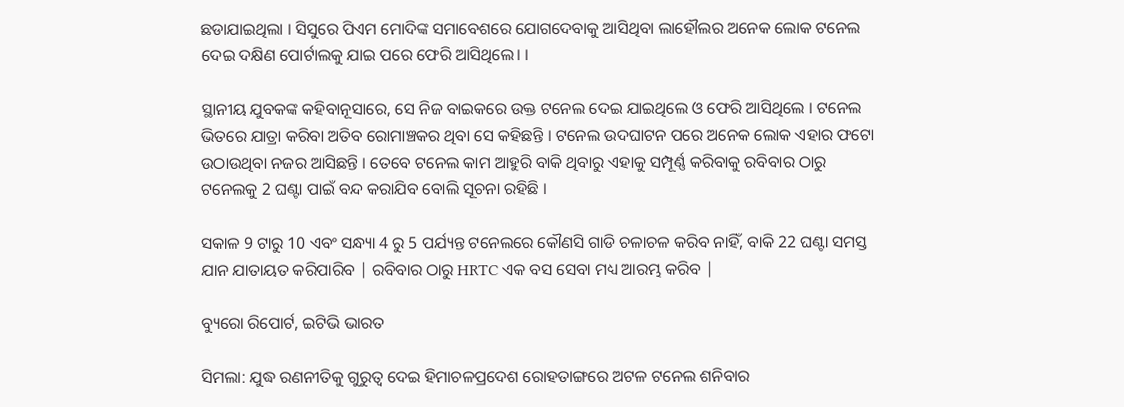ଛଡାଯାଇଥିଲା । ସିସୁରେ ପିଏମ ମୋଦିଙ୍କ ସମାବେଶରେ ଯୋଗଦେବାକୁ ଆସିଥିବା ଲାହୌଲର ଅନେକ ଲୋକ ଟନେଲ ଦେଇ ଦକ୍ଷିଣ ପୋର୍ଟାଲକୁ ଯାଇ ପରେ ଫେରି ଆସିଥିଲେ। ।

ସ୍ଥାନୀୟ ଯୁବକଙ୍କ କହିବାନୂସାରେ, ସେ ନିଜ ବାଇକରେ ଉକ୍ତ ଟନେଲ ଦେଇ ଯାଇଥିଲେ ଓ ଫେରି ଆସିଥିଲେ । ଟନେଲ ଭିତରେ ଯାତ୍ରା କରିବା ଅତିବ ରୋମାଞ୍ଚକର ଥିବା ସେ କହିଛନ୍ତି । ଟନେଲ ଉଦଘାଟନ ପରେ ଅନେକ ଲୋକ ଏହାର ଫଟୋ ଉଠାଉଥିବା ନଜର ଆସିଛନ୍ତି । ତେବେ ଟନେଲ କାମ ଆହୁରି ବାକି ଥିବାରୁ ଏହାକୁ ସମ୍ପୂର୍ଣ୍ଣ କରିବାକୁ ରବିବାର ଠାରୁ ଟନେଲକୁ 2 ଘଣ୍ଟା ପାଇଁ ବନ୍ଦ କରାଯିବ ବୋଲି ସୂଚନା ରହିଛି ।

ସକାଳ 9 ଟାରୁ 10 ଏବଂ ସନ୍ଧ୍ୟା 4 ରୁ 5 ପର୍ଯ୍ୟନ୍ତ ଟନେଲରେ କୌଣସି ଗାଡି ଚଳାଚଳ କରିବ ନାହିଁ, ବାକି 22 ଘଣ୍ଟା ସମସ୍ତ ଯାନ ଯାତାୟତ କରିପାରିବ | ରବିବାର ଠାରୁ HRTC ଏକ ବସ ସେବା ମଧ୍ୟ ଆରମ୍ଭ କରିବ |

ବ୍ୟୁରୋ ରିପୋର୍ଟ, ଇଟିଭି ଭାରତ

ସିମଲା: ଯୁଦ୍ଧ ରଣନୀତିକୁ ଗୁରୁତ୍ବ ଦେଇ ହିମାଚଳପ୍ରଦେଶ ରୋହତାଙ୍ଗରେ ଅଟଳ ଟନେଲ ଶନିବାର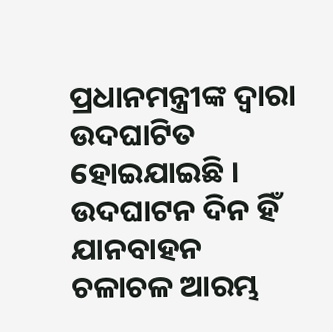ପ୍ରଧାନମନ୍ତ୍ରୀଙ୍କ ଦ୍ବାରା ଉଦଘାଟିତ ହୋଇଯାଇଛି । ଉଦଘାଟନ ଦିନ ହିଁ ଯାନବାହନ ଚଳାଚଳ ଆରମ୍ଭ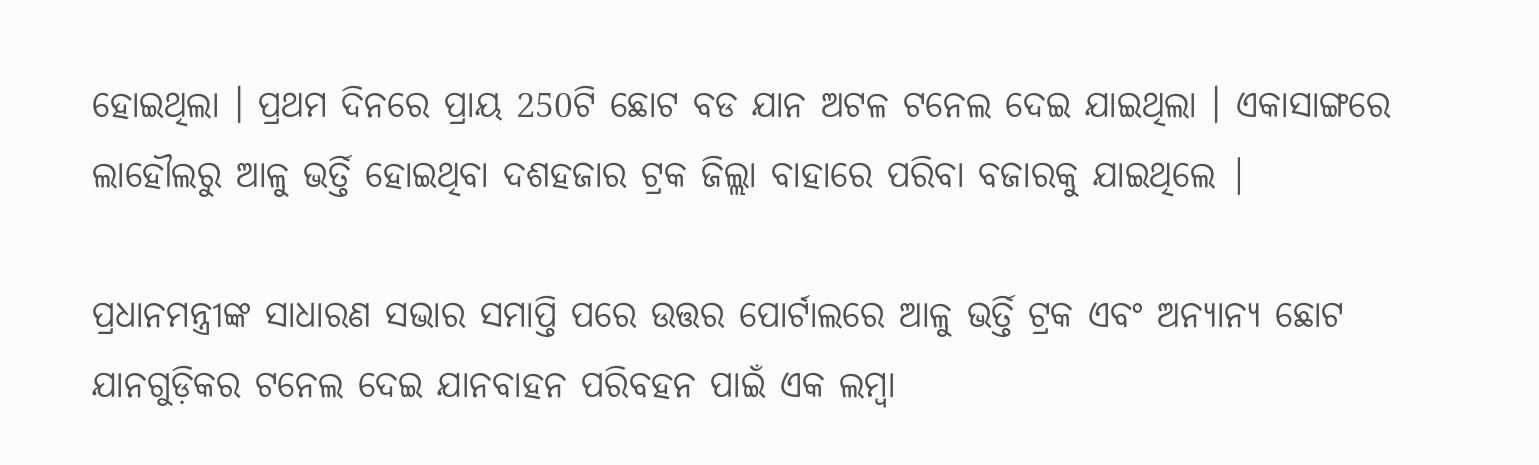ହୋଇଥିଲା । ପ୍ରଥମ ଦିନରେ ପ୍ରାୟ 250ଟି ଛୋଟ ବଡ ଯାନ ଅଟଳ ଟନେଲ ଦେଇ ଯାଇଥିଲା । ଏକାସାଙ୍ଗରେ ଲାହୌଲରୁ ଆଳୁ ଭର୍ତ୍ତି ହୋଇଥିବା ଦଶହଜାର ଟ୍ରକ ଜିଲ୍ଲା ବାହାରେ ପରିବା ବଜାରକୁ ଯାଇଥିଲେ |

ପ୍ରଧାନମନ୍ତ୍ରୀଙ୍କ ସାଧାରଣ ସଭାର ସମାପ୍ତି ପରେ ଉତ୍ତର ପୋର୍ଟାଲରେ ଆଳୁ ଭର୍ତ୍ତି ଟ୍ରକ ଏବଂ ଅନ୍ୟାନ୍ୟ ଛୋଟ ଯାନଗୁଡ଼ିକର ଟନେଲ ଦେଇ ଯାନବାହନ ପରିବହନ ପାଇଁ ଏକ ଲମ୍ବା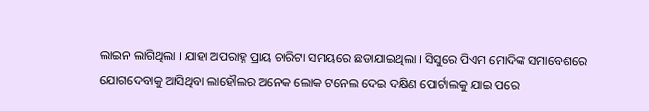ଲାଇନ ଲାଗିଥିଲା । ଯାହା ଅପରାହ୍ନ ପ୍ରାୟ ଚାରିଟା ସମୟରେ ଛଡାଯାଇଥିଲା । ସିସୁରେ ପିଏମ ମୋଦିଙ୍କ ସମାବେଶରେ ଯୋଗଦେବାକୁ ଆସିଥିବା ଲାହୌଲର ଅନେକ ଲୋକ ଟନେଲ ଦେଇ ଦକ୍ଷିଣ ପୋର୍ଟାଲକୁ ଯାଇ ପରେ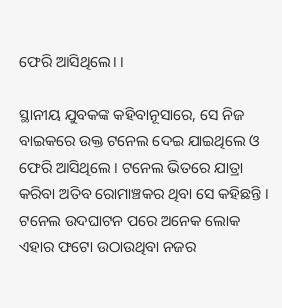ଫେରି ଆସିଥିଲେ। ।

ସ୍ଥାନୀୟ ଯୁବକଙ୍କ କହିବାନୂସାରେ, ସେ ନିଜ ବାଇକରେ ଉକ୍ତ ଟନେଲ ଦେଇ ଯାଇଥିଲେ ଓ ଫେରି ଆସିଥିଲେ । ଟନେଲ ଭିତରେ ଯାତ୍ରା କରିବା ଅତିବ ରୋମାଞ୍ଚକର ଥିବା ସେ କହିଛନ୍ତି । ଟନେଲ ଉଦଘାଟନ ପରେ ଅନେକ ଲୋକ ଏହାର ଫଟୋ ଉଠାଉଥିବା ନଜର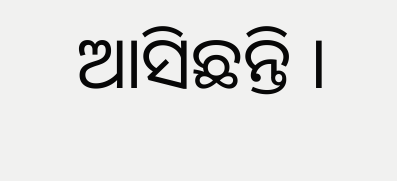ଆସିଛନ୍ତି ।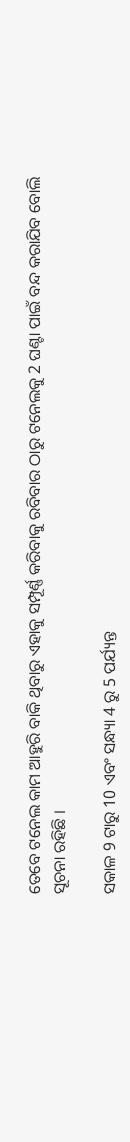ତେବେ ଟନେଲ କାମ ଆହୁରି ବାକି ଥିବାରୁ ଏହାକୁ ସମ୍ପୂର୍ଣ୍ଣ କରିବାକୁ ରବିବାର ଠାରୁ ଟନେଲକୁ 2 ଘଣ୍ଟା ପାଇଁ ବନ୍ଦ କରାଯିବ ବୋଲି ସୂଚନା ରହିଛି ।

ସକାଳ 9 ଟାରୁ 10 ଏବଂ ସନ୍ଧ୍ୟା 4 ରୁ 5 ପର୍ଯ୍ୟନ୍ତ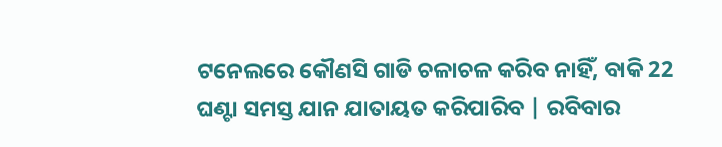ଟନେଲରେ କୌଣସି ଗାଡି ଚଳାଚଳ କରିବ ନାହିଁ, ବାକି 22 ଘଣ୍ଟା ସମସ୍ତ ଯାନ ଯାତାୟତ କରିପାରିବ | ରବିବାର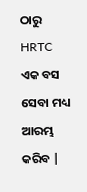ଠାରୁ HRTC ଏକ ବସ ସେବା ମଧ୍ୟ ଆରମ୍ଭ କରିବ |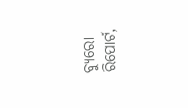ବ୍ୟୁରୋ ରିପୋର୍ଟ,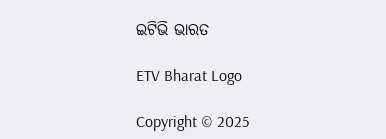ଇଟିଭି ଭାରତ

ETV Bharat Logo

Copyright © 2025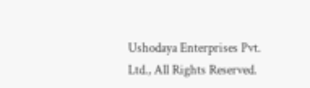Ushodaya Enterprises Pvt. Ltd., All Rights Reserved.